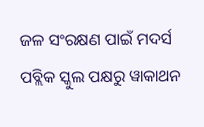ଜଳ ସଂରକ୍ଷଣ ପାଇଁ ମଦର୍ସ ପବ୍ଲିକ ସ୍କୁଲ ପକ୍ଷରୁ ୱାକାଥନ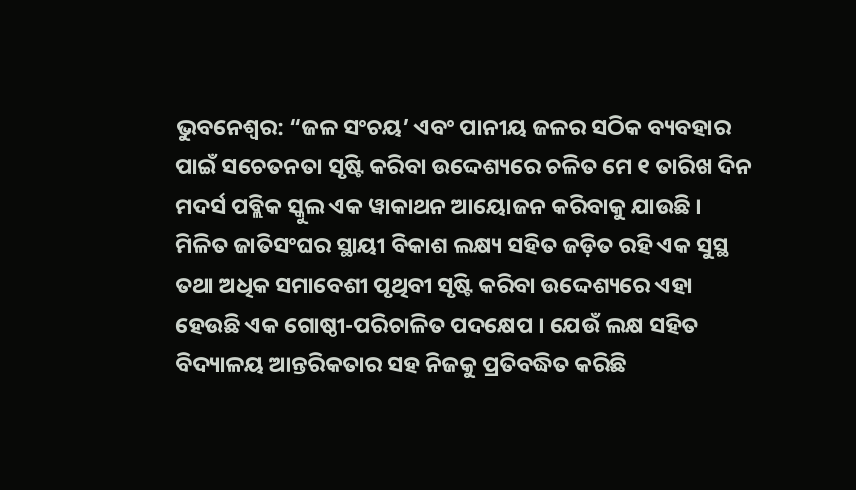ଭୁବନେଶ୍ୱର: “ଜଳ ସଂଚୟ’ ଏବଂ ପାନୀୟ ଜଳର ସଠିକ ବ୍ୟବହାର ପାଇଁ ସଚେତନତା ସୃଷ୍ଟି କରିବା ଉଦ୍ଦେଶ୍ୟରେ ଚଳିତ ମେ ୧ ତାରିଖ ଦିନ ମଦର୍ସ ପବ୍ଲିକ ସ୍କୁଲ ଏକ ୱାକାଥନ ଆୟୋଜନ କରିବାକୁ ଯାଉଛି । ମିଳିତ ଜାତିସଂଘର ସ୍ଥାୟୀ ବିକାଶ ଲକ୍ଷ୍ୟ ସହିତ ଜଡ଼ିତ ରହି ଏକ ସୁସ୍ଥ ତଥା ଅଧିକ ସମାବେଶୀ ପୃଥିବୀ ସୃଷ୍ଟି କରିବା ଉଦ୍ଦେଶ୍ୟରେ ଏହା ହେଉଛି ଏକ ଗୋଷ୍ଠୀ-ପରିଚାଳିତ ପଦକ୍ଷେପ । ଯେଉଁ ଲକ୍ଷ ସହିତ ବିଦ୍ୟାଳୟ ଆନ୍ତରିକତାର ସହ ନିଜକୁ ପ୍ରତିବଦ୍ଧିତ କରିଛି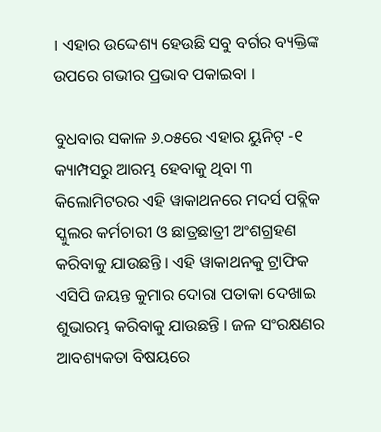। ଏହାର ଉଦ୍ଦେଶ୍ୟ ହେଉଛି ସବୁ ବର୍ଗର ବ୍ୟକ୍ତିଙ୍କ ଉପରେ ଗଭୀର ପ୍ରଭାବ ପକାଇବା ।

ବୁଧବାର ସକାଳ ୬.୦୫ରେ ଏହାର ୟୁନିଟ୍ -୧ କ୍ୟାମ୍ପସରୁ ଆରମ୍ଭ ହେବାକୁ ଥିବା ୩ କିଲୋମିଟରର ଏହି ୱାକାଥନରେ ମଦର୍ସ ପବ୍ଲିକ ସ୍କୁଲର କର୍ମଚାରୀ ଓ ଛାତ୍ରଛାତ୍ରୀ ଅଂଶଗ୍ରହଣ କରିବାକୁ ଯାଉଛନ୍ତି । ଏହି ୱାକାଥନକୁ ଟ୍ରାଫିକ ଏସିପି ଜୟନ୍ତ କୁମାର ଦୋରା ପତାକା ଦେଖାଇ ଶୁଭାରମ୍ଭ କରିବାକୁ ଯାଉଛନ୍ତି । ଜଳ ସଂରକ୍ଷଣର ଆବଶ୍ୟକତା ବିଷୟରେ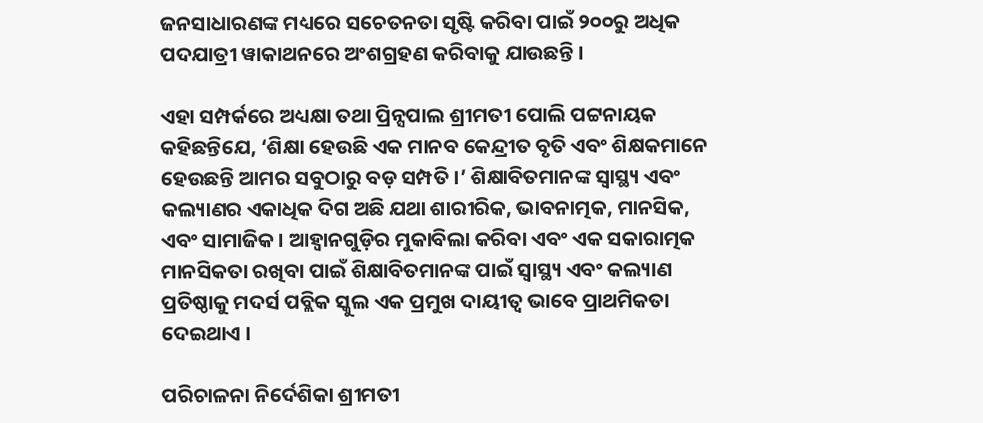ଜନସାଧାରଣଙ୍କ ମଧ୍ୟରେ ସଚେତନତା ସୃଷ୍ଟି କରିବା ପାଇଁ ୨୦୦ରୁ ଅଧିକ ପଦଯାତ୍ରୀ ୱାକାଥନରେ ଅଂଶଗ୍ରହଣ କରିବାକୁ ଯାଉଛନ୍ତି ।

ଏହା ସମ୍ପର୍କରେ ଅଧ୍ୟକ୍ଷା ତଥା ପ୍ରିନ୍ସପାଲ ଶ୍ରୀମତୀ ପୋଲି ପଟ୍ଟନାୟକ କହିଛନ୍ତିଯେ, ‘ଶିକ୍ଷା ହେଉଛି ଏକ ମାନବ କେନ୍ଦ୍ରୀତ ବୃତି ଏବଂ ଶିକ୍ଷକମାନେ ହେଉଛନ୍ତି ଆମର ସବୁଠାରୁ ବଡ଼ ସମ୍ପତି ।’ ଶିକ୍ଷାବିତମାନଙ୍କ ସ୍ୱାସ୍ଥ୍ୟ ଏବଂ କଲ୍ୟାଣର ଏକାଧିକ ଦିଗ ଅଛି ଯଥା ଶାରୀରିକ, ଭାବନାତ୍ମକ, ମାନସିକ, ଏବଂ ସାମାଜିକ । ଆହ୍ୱାନଗୁଡ଼ିର ମୁକାବିଲା କରିବା ଏବଂ ଏକ ସକାରାତ୍ମକ ମାନସିକତା ରଖିବା ପାଇଁ ଶିକ୍ଷାବିତମାନଙ୍କ ପାଇଁ ସ୍ୱାସ୍ଥ୍ୟ ଏବଂ କଲ୍ୟାଣ ପ୍ରତିଷ୍ଠାକୁ ମଦର୍ସ ପବ୍ଲିକ ସ୍କୁଲ ଏକ ପ୍ରମୁଖ ଦାୟୀତ୍ୱ ଭାବେ ପ୍ରାଥମିକତା ଦେଇଥାଏ ।

ପରିଚାଳନା ନିର୍ଦେଶିକା ଶ୍ରୀମତୀ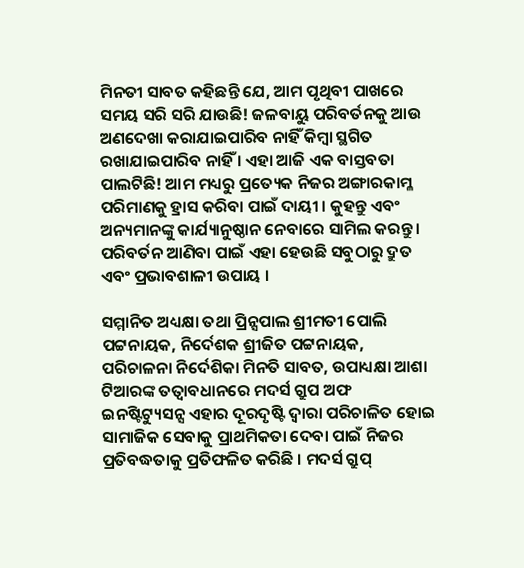ମିନତୀ ସାବତ କହିଛନ୍ତି ଯେ, ଆମ ପୃଥିବୀ ପାଖରେ ସମୟ ସରି ସରି ଯାଉଛି! ଜଳବାୟୁ ପରିବର୍ତନକୁ ଆଉ ଅଣଦେଖା କରାଯାଇପାରିବ ନାହିଁ କିମ୍ବା ସ୍ଥଗିତ ରଖାଯାଇପାରିବ ନାହିଁ । ଏହା ଆଜି ଏକ ବାସ୍ତବତା ପାଲଟିଛି! ଆମ ମଧ୍ୟରୁ ପ୍ରତ୍ୟେକ ନିଜର ଅଙ୍ଗାରକାମ୍ଳ ପରିମାଣକୁ ହ୍ରାସ କରିବା ପାଇଁ ଦାୟୀ । କୁହନ୍ତୁ ଏବଂ ଅନ୍ୟମାନଙ୍କୁ କାର୍ଯ୍ୟାନୁଷ୍ଠାନ ନେବାରେ ସାମିଲ କରନ୍ତୁ । ପରିବର୍ତନ ଆଣିବା ପାଇଁ ଏହା ହେଉଛି ସବୁଠାରୁ ଦ୍ରୁତ ଏବଂ ପ୍ରଭାବଶାଳୀ ଉପାୟ ।

ସମ୍ମାନିତ ଅଧ୍ୟକ୍ଷା ତଥା ପ୍ରିନ୍ସପାଲ ଶ୍ରୀମତୀ ପୋଲି ପଟ୍ଟନାୟକ, ନିର୍ଦେଶକ ଶ୍ରୀଜିତ ପଟ୍ଟନାୟକ, ପରିଚାଳନା ନିର୍ଦେଶିକା ମିନତି ସାବତ, ଉପାଧ୍ୟକ୍ଷା ଆଶା ଟିଆରଙ୍କ ତତ୍ୱାବଧାନରେ ମଦର୍ସ ଗ୍ରୁପ ଅଫ ଇନଷ୍ଟିଟ୍ୟୁସନ୍ସ ଏହାର ଦୂରଦୃଷ୍ଟି ଦ୍ୱାରା ପରିଚାଳିତ ହୋଇ ସାମାଜିକ ସେବାକୁ ପ୍ରାଥମିକତା ଦେବା ପାଇଁ ନିଜର ପ୍ରତିବଦ୍ଧତାକୁ ପ୍ରତିଫଳିତ କରିଛି । ମଦର୍ସ ଗ୍ରୁପ୍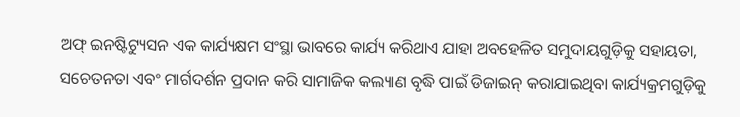ଅଫ୍ ଇନଷ୍ଟିଟ୍ୟୁସନ ଏକ କାର୍ଯ୍ୟକ୍ଷମ ସଂସ୍ଥା ଭାବରେ କାର୍ଯ୍ୟ କରିଥାଏ ଯାହା ଅବହେଳିତ ସମୁଦାୟଗୁଡ଼ିକୁ ସହାୟତା, ସଚେତନତା ଏବଂ ମାର୍ଗଦର୍ଶନ ପ୍ରଦାନ କରି ସାମାଜିକ କଲ୍ୟାଣ ବୃଦ୍ଧି ପାଇଁ ଡିଜାଇନ୍ କରାଯାଇଥିବା କାର୍ଯ୍ୟକ୍ରମଗୁଡ଼ିକୁ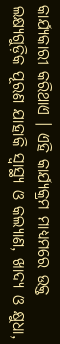କାର୍ଯ୍ୟକାରୀ କରିଥାଏ । ଏହି କାର୍ଯ୍ୟକ୍ରମ ମାଧ୍ୟମରେ ଉକ୍ତ ଲକ୍ଷ୍ୟଗୁଡ଼ିକ ପୂରଣ ଯାହାକି ସ୍ୱାସ୍ଥ୍ୟ ଓ କଲ୍ୟାଣ, ଖାଦ୍ୟ ଓ କ୍ଷୁଧା,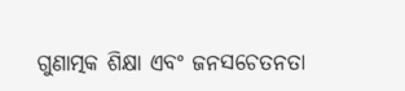ଗୁଣାତ୍ମକ ଶିକ୍ଷା ଏବଂ ଜନସଚେତନତା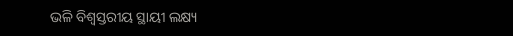ଭଳି ବିଶ୍ୱସ୍ତରୀୟ ସ୍ଥାୟୀ ଲକ୍ଷ୍ୟ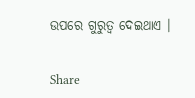ଉପରେ ଗୁରୁତ୍ୱ ଦେଇଥାଏ ।


Share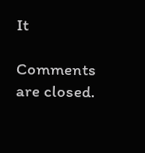It

Comments are closed.